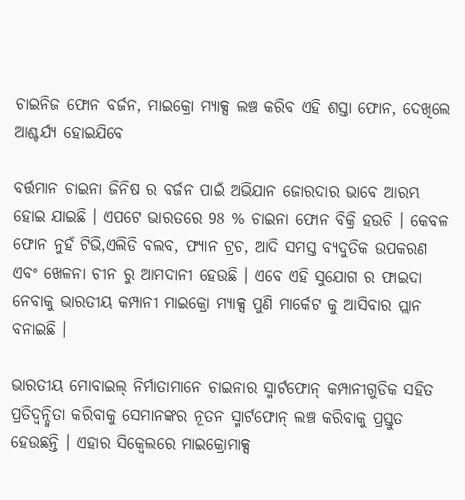ଚାଇନିଜ ଫୋନ ବର୍ଜନ, ମାଇକ୍ରୋ ମ୍ୟାକ୍ସ ଲଞ୍ଚ କରିବ ଏହି ଶସ୍ତା ଫୋନ, ଦେଖିଲେ ଆଶ୍ଚର୍ଯ୍ୟ ହୋଇଯିବେ

ବର୍ତ୍ତମାନ ଚାଇନା ଜିନିଷ ର ବର୍ଜନ ପାଇଁ ଅଭିଯାନ ଜୋରଦାର ଭାବେ ଆରମ୍ଭ ହୋଇ ଯାଇଛି । ଏପଟେ ଭାରତରେ 98 % ଚାଇନା ଫୋନ ବିକ୍ରି ହଉଚି । କେବଳ ଫୋନ ନୁହଁ ଟିଭି,ଏଲିଡି ବଲବ, ଫ୍ୟାନ ଟ୍ରଚ, ଆଦି ସମସ୍ତ ବ୍ୟଦୁତିକ ଉପକରଣ ଏବଂ ଖେଳନା ଚୀନ ରୁ ଆମଦାନୀ ହେଉଛି । ଏବେ ଏହି ସୁଯୋଗ ର ଫାଇଦା ନେବାକୁ ଭାରତୀୟ କମ୍ପାନୀ ମାଇକ୍ରୋ ମ୍ୟାକ୍ସ ପୁଣି ମାର୍କେଟ କୁ ଆସିବାର ପ୍ଲାନ ବନାଇଛି ।

ଭାରତୀୟ ମୋବାଇଲ୍ ନିର୍ମାତାମାନେ ଚାଇନାର ସ୍ମାର୍ଟଫୋନ୍ କମ୍ପାନୀଗୁଡିକ ସହିତ ପ୍ରତିଦ୍ୱନ୍ଦ୍ୱିତା କରିବାକୁ ସେମାନଙ୍କର ନୂତନ ସ୍ମାର୍ଟଫୋନ୍ ଲଞ୍ଚ କରିବାକୁ ପ୍ରସ୍ତୁତ ହେଉଛନ୍ତି । ଏହାର ସିକ୍ୱେଲରେ ମାଇକ୍ରୋମାକ୍ସ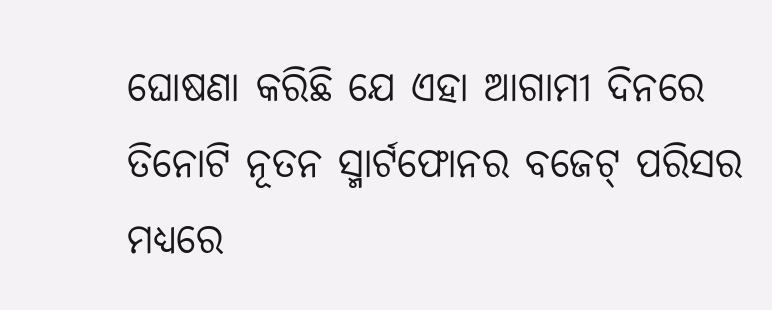ଘୋଷଣା କରିଛି ଯେ ଏହା ଆଗାମୀ ଦିନରେ ତିନୋଟି ନୂତନ ସ୍ମାର୍ଟଫୋନର ବଜେଟ୍ ପରିସର ମଧ୍ୟରେ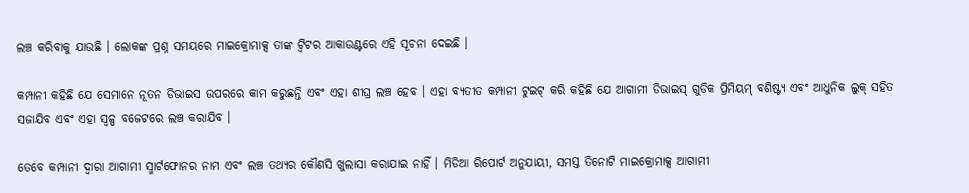ଲଞ୍ଚ କରିବାକୁ ଯାଉଛି । ଲୋକଙ୍କ ପ୍ରଶ୍ନ ସମୟରେ ମାଇକ୍ରୋମାକ୍ସ ତାଙ୍କ ଟ୍ୱିଟର ଆକାଉଣ୍ଟରେ ଏହି ସୂଚନା ଦେଇଛି ।

କମ୍ପାନୀ କହିଛି ଯେ ସେମାନେ ନୂତନ ଡିଭାଇସ ଉପରରେ କାମ କରୁଛନ୍ତି ଏବଂ ଏହା ଶୀଘ୍ର ଲଞ୍ଚ ହେବ । ଏହା ବ୍ୟତୀତ କମ୍ପାନୀ ଟୁଇଟ୍ କରି କହିଛି ଯେ ଆଗାମୀ ଡିଭାଇସ୍ ଗୁଡିକ ପ୍ରିମିୟମ୍ ବଶିଷ୍ଟ୍ୟ ଏବଂ ଆଧୁନିକ ଲୁକ୍ ସହିତ ସଜାଯିବ ଏବଂ ଏହା ସ୍ୱଳ୍ପ ବଜେଟରେ ଲଞ୍ଚ କରାଯିବ ।

ତେବେ କମ୍ପାନୀ ଦ୍ୱାରା ଆଗାମୀ ସ୍ମାର୍ଟଫୋନର ନାମ ଏବଂ ଲଞ୍ଚ ତଥ୍ୟର କୌଣସି ଖୁଲାସା କରାଯାଇ ନାହିଁ । ମିଡିଆ ରିପୋର୍ଟ ଅନୁଯାୟୀ, ସମସ୍ତ ତିନୋଟି ମାଇକ୍ରୋମାକ୍ସ ଆଗାମୀ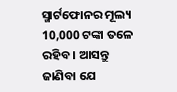ସ୍ମାର୍ଟଫୋନର ମୂଲ୍ୟ 10,000 ଟଙ୍କା ତଳେ ରହିବ । ଆସନ୍ତୁ ଜାଣିବା ଯେ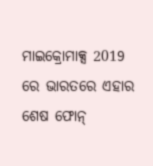ମାଇକ୍ରୋମାକ୍ସ 2019 ରେ ଭାରତରେ ଏହାର ଶେଷ ଫୋନ୍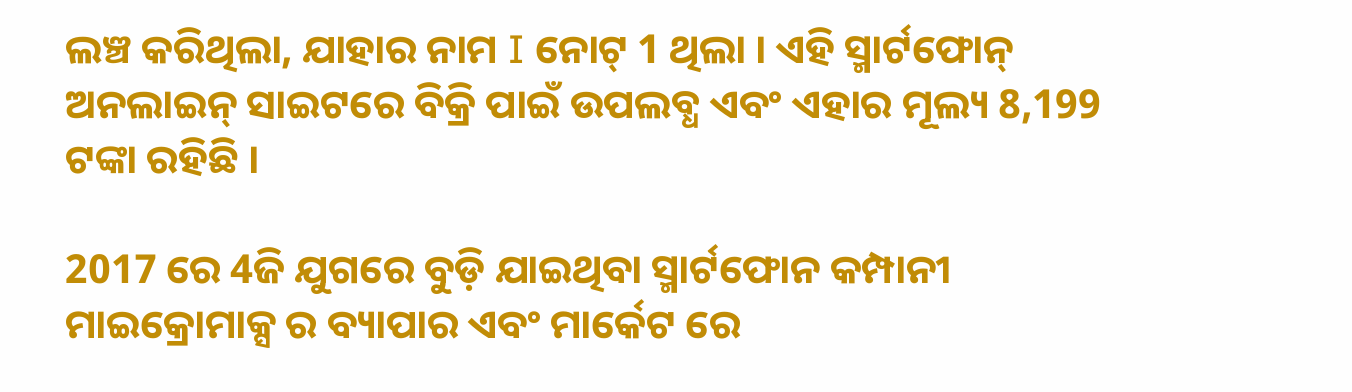ଲଞ୍ଚ କରିଥିଲା, ଯାହାର ନାମ I ନୋଟ୍ 1 ଥିଲା । ଏହି ସ୍ମାର୍ଟଫୋନ୍ ଅନଲାଇନ୍ ସାଇଟରେ ବିକ୍ରି ପାଇଁ ଉପଲବ୍ଧ ଏବଂ ଏହାର ମୂଲ୍ୟ 8,199 ଟଙ୍କା ରହିଛି ।

2017 ରେ 4ଜି ଯୁଗରେ ବୁଡ଼ି ଯାଇଥିବା ସ୍ମାର୍ଟଫୋନ କମ୍ପାନୀ ମାଇକ୍ରୋମାକ୍ସ ର ବ୍ୟାପାର ଏବଂ ମାର୍କେଟ ରେ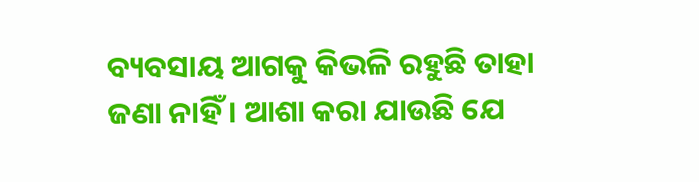ବ୍ୟବସାୟ ଆଗକୁ କିଭଳି ରହୁଛି ତାହା ଜଣା ନାହିଁ । ଆଶା କରା ଯାଉଛି ଯେ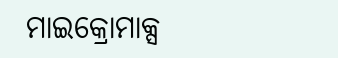ମାଇକ୍ରୋମାକ୍ସ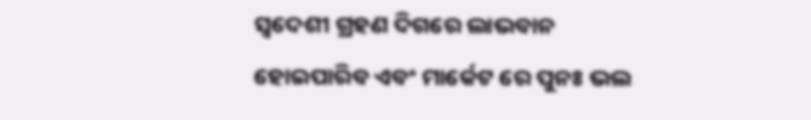ସ୍ବଦେଶୀ ଗ୍ରହଣ ଦିଗରେ ଲାଭବାନ ହୋଇପାରିବ ଏବଂ ମାର୍କେଟ ରେ ପୁନଃ ଭଲ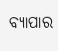ବ୍ୟାପାର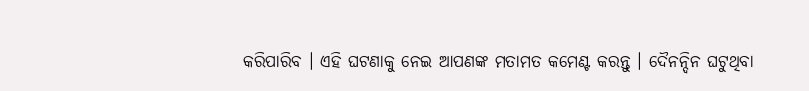କରିପାରିବ । ଏହି ଘଟଣାକୁ ନେଇ ଆପଣଙ୍କ ମତାମତ କମେଣ୍ଟ କରନ୍ତୁ । ଦୈନନ୍ଦିନ ଘଟୁଥିବା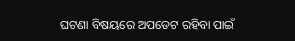ଘଟଣା ବିଷୟରେ ଅପଡେଟ ରହିବା ପାଇଁ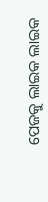ପେଜକୁ ଲାଇକ ଲାଇକ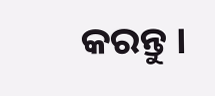କରନ୍ତୁ ।